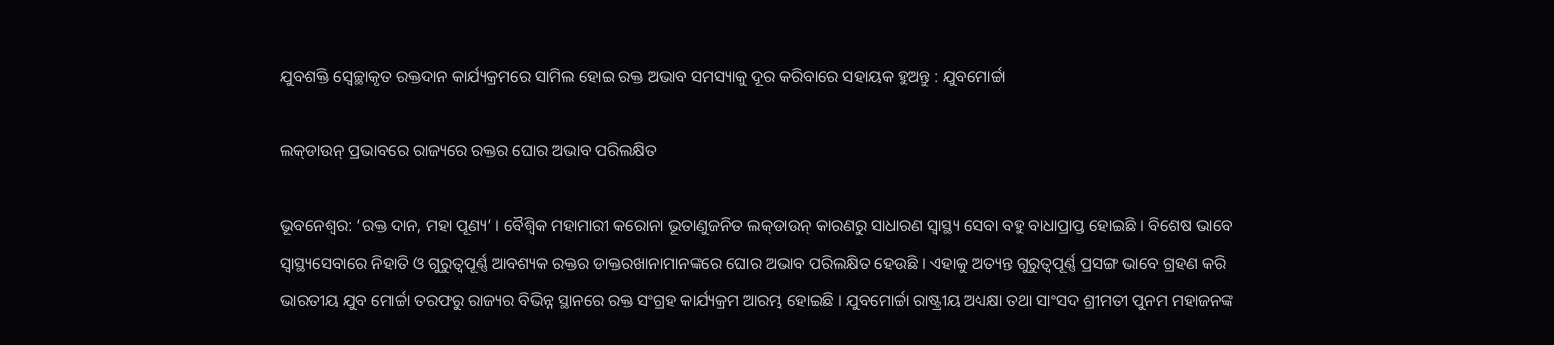ଯୁବଶକ୍ତି ସ୍ୱେଚ୍ଛାକୃତ ରକ୍ତଦାନ କାର୍ଯ୍ୟକ୍ରମରେ ସାମିଲ ହୋଇ ରକ୍ତ ଅଭାବ ସମସ୍ୟାକୁ ଦୂର କରିବାରେ ସହାୟକ ହୁଅନ୍ତୁ : ଯୁବମୋର୍ଚ୍ଚା

ଲକ୍‌ଡାଉନ୍ ପ୍ରଭାବରେ ରାଜ୍ୟରେ ରକ୍ତର ଘୋର ଅଭାବ ପରିଲକ୍ଷିତ

ଭୂବନେଶ୍ୱର: ‘ରକ୍ତ ଦାନ, ମହା ପୂଣ୍ୟ’ । ବୈଶ୍ୱିକ ମହାମାରୀ କରୋନା ଭୂତାଣୁଜନିତ ଲକ୍‌ଡାଉନ୍ କାରଣରୁ ସାଧାରଣ ସ୍ୱାସ୍ଥ୍ୟ ସେବା ବହୁ ବାଧାପ୍ରାପ୍ତ ହୋଇଛି । ବିଶେଷ ଭାବେ ସ୍ୱାସ୍ଥ୍ୟସେବାରେ ନିହାତି ଓ ଗୁରୁତ୍ୱପୂର୍ଣ୍ଣ ଆବଶ୍ୟକ ରକ୍ତର ଡାକ୍ତରଖାନାମାନଙ୍କରେ ଘୋର ଅଭାବ ପରିଲକ୍ଷିତ ହେଉଛି । ଏହାକୁ ଅତ୍ୟନ୍ତ ଗୁରୁତ୍ୱପୂର୍ଣ୍ଣ ପ୍ରସଙ୍ଗ ଭାବେ ଗ୍ରହଣ କରି ଭାରତୀୟ ଯୁବ ମୋର୍ଚ୍ଚା ତରଫରୁ ରାଜ୍ୟର ବିଭିନ୍ନ ସ୍ଥାନରେ ରକ୍ତ ସଂଗ୍ରହ କାର୍ଯ୍ୟକ୍ରମ ଆରମ୍ଭ ହୋଇଛି । ଯୁବମୋର୍ଚ୍ଚା ରାଷ୍ଟ୍ରୀୟ ଅଧ୍ୟକ୍ଷା ତଥା ସାଂସଦ ଶ୍ରୀମତୀ ପୁନମ ମହାଜନଙ୍କ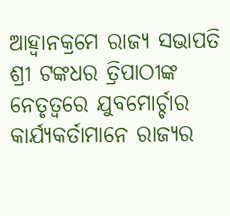ଆହ୍ୱାନକ୍ରମେ ରାଜ୍ୟ ସଭାପତି ଶ୍ରୀ ଟଙ୍କଧର ତ୍ରିପାଠୀଙ୍କ ନେତୃତ୍ୱରେ ଯୁବମୋର୍ଚ୍ଚାର କାର୍ଯ୍ୟକର୍ତାମାନେ ରାଜ୍ୟର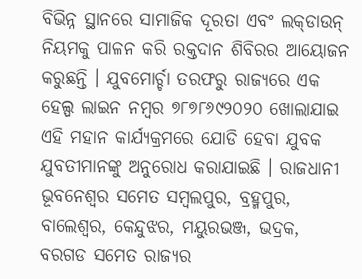ବିଭିନ୍ନ ସ୍ଥାନରେ ସାମାଜିକ ଦୂରତା ଏବଂ ଲକ୍‌ଡାଉନ୍ ନିୟମକୁ ପାଳନ କରି ରକ୍ତଦାନ ଶିବିରର ଆୟୋଜନ କରୁଛନ୍ତି । ଯୁବମୋର୍ଚ୍ଚା ତରଫରୁ ରାଜ୍ୟରେ ଏକ ହେଲ୍ପ ଲାଇନ ନମ୍ବର ୭୮୭୮୬୯୨୦୨୦ ଖୋଲାଯାଇ ଏହି ମହାନ କାର୍ଯ୍ୟକ୍ରମରେ ଯୋଡି ହେବା ଯୁବକ ଯୁବତୀମାନଙ୍କୁ ଅନୁରୋଧ କରାଯାଇଛି । ରାଜଧାନୀ ଭୂବନେଶ୍ୱର ସମେତ ସମ୍ବଲପୁର, ବ୍ରହ୍ମପୁର, ବାଲେଶ୍ୱର, କେନ୍ଦୁଝର, ମୟୁରଭଞ୍ଜ, ଭଦ୍ରକ, ବରଗଡ ସମେତ ରାଜ୍ୟର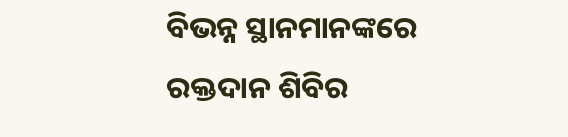ବିଭନ୍ନ ସ୍ଥାନମାନଙ୍କରେ ରକ୍ତଦାନ ଶିବିର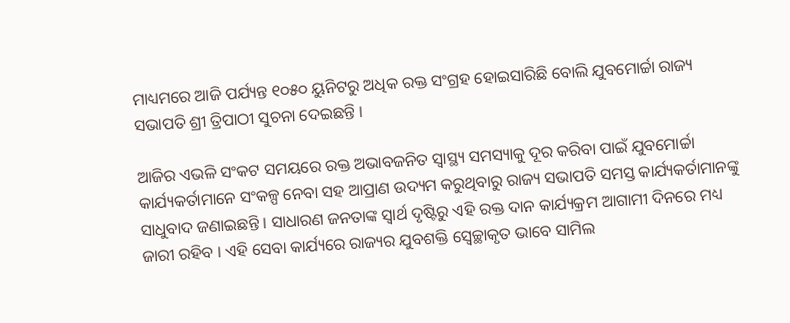ମାଧ୍ୟମରେ ଆଜି ପର୍ଯ୍ୟନ୍ତ ୧୦୫୦ ୟୁନିଟରୁ ଅଧିକ ରକ୍ତ ସଂଗ୍ରହ ହୋଇସାରିଛି ବୋଲି ଯୁବମୋର୍ଚ୍ଚା ରାଜ୍ୟ ସଭାପତି ଶ୍ରୀ ତ୍ରିପାଠୀ ସୁଚନା ଦେଇଛନ୍ତି ।

ଆଜିର ଏଭଳି ସଂକଟ ସମୟରେ ରକ୍ତ ଅଭାବଜନିତ ସ୍ୱାସ୍ଥ୍ୟ ସମସ୍ୟାକୁ ଦୂର କରିବା ପାଇଁ ଯୁବମୋର୍ଚ୍ଚା କାର୍ଯ୍ୟକର୍ତାମାନେ ସଂକଳ୍ପ ନେବା ସହ ଆପ୍ରାଣ ଉଦ୍ୟମ କରୁଥିବାରୁ ରାଜ୍ୟ ସଭାପତି ସମସ୍ତ କାର୍ଯ୍ୟକର୍ତାମାନଙ୍କୁ ସାଧୁବାଦ ଜଣାଇଛନ୍ତି । ସାଧାରଣ ଜନତାଙ୍କ ସ୍ୱାର୍ଥ ଦୃଷ୍ଟିରୁ ଏହି ରକ୍ତ ଦାନ କାର୍ଯ୍ୟକ୍ରମ ଆଗାମୀ ଦିନରେ ମଧ୍ୟ ଜାରୀ ରହିବ । ଏହି ସେବା କାର୍ଯ୍ୟରେ ରାଜ୍ୟର ଯୁବଶକ୍ତି ସ୍ୱେଚ୍ଛାକୃତ ଭାବେ ସାମିଲ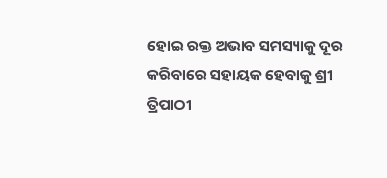ହୋଇ ରକ୍ତ ଅଭାବ ସମସ୍ୟାକୁ ଦୂର କରିବାରେ ସହାୟକ ହେବାକୁ ଶ୍ରୀ ତ୍ରିପାଠୀ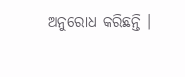ଅନୁରୋଧ କରିଛନ୍ତି ।